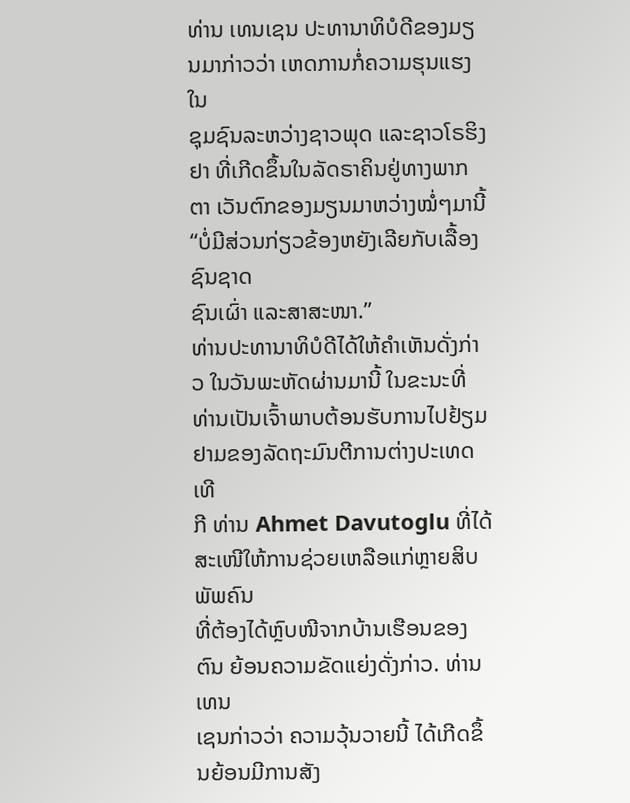ທ່ານ ເທນເຊນ ປະທານາທິບໍດີຂອງມຽນມາກ່າວວ່າ ເຫດການກໍ່ຄວາມຮຸນແຮງ ໃນ
ຊຸມຊົນລະຫວ່າງຊາວພຸດ ແລະຊາວໂຣຮິງຢາ ທີ່ເກີດຂຶ້ນໃນລັດຣາຄິນຢູ່ທາງພາກຕາ ເວັນຕົກຂອງມຽນມາຫວ່າງໝໍ່ໆມານີ້ “ບໍ່ມີສ່ວນກ່ຽວຂ້ອງຫຍັງເລີຍກັບເລື້ອງຊົນຊາດ
ຊົນເຜົ່າ ແລະສາສະໜາ.”
ທ່ານປະທານາທິບໍດີໄດ້ໃຫ້ຄໍາເຫັນດັ່ງກ່າວ ໃນວັນພະຫັດຜ່ານມານີ້ ໃນຂະນະທີ່ ທ່ານເປັນເຈົ້າພາບຕ້ອນຮັບການໄປຢ້ຽມຢາມຂອງລັດຖະມົນຕີການຕ່າງປະເທດເທີ
ກີ ທ່ານ Ahmet Davutoglu ທີ່ໄດ້ສະເໜີໃຫ້ການຊ່ວຍເຫລືອແກ່ຫຼາຍສິບພັພຄົນ
ທີ່ຕ້ອງໄດ້ຫຼົບໜີຈາກບ້ານເຮືອນຂອງຕົນ ຍ້ອນຄວາມຂັດແຍ່ງດັ່ງກ່າວ. ທ່ານ ເທນ
ເຊນກ່າວວ່າ ຄວາມວຸ້ນວາຍນີ້ ໄດ້ເກີດຂຶ້ນຍ້ອນມີການສັງ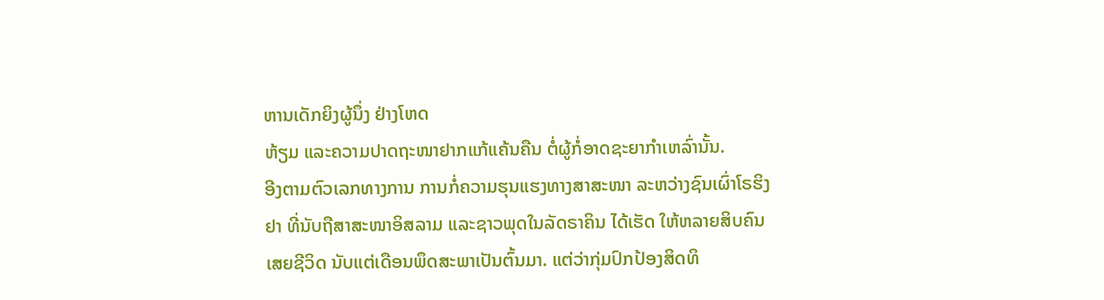ຫານເດັກຍິງຜູ້ນຶ່ງ ຢ່າງໂຫດ
ຫ້ຽມ ແລະຄວາມປາດຖະໜາຢາກແກ້ແຄ້ນຄືນ ຕໍ່ຜູ້ກໍ່ອາດຊະຍາກໍາເຫລົ່ານັ້ນ.
ອີງຕາມຕົວເລກທາງການ ການກໍ່ຄວາມຮຸນແຮງທາງສາສະໜາ ລະຫວ່າງຊົນເຜົ່າໂຣຮິງ
ຢາ ທີ່ນັບຖືສາສະໜາອິສລາມ ແລະຊາວພຸດໃນລັດຣາຄິນ ໄດ້ເຮັດ ໃຫ້ຫລາຍສິບຄົນ
ເສຍຊີວິດ ນັບແຕ່ເດືອນພຶດສະພາເປັນຕົ້ນມາ. ແຕ່ວ່າກຸ່ມປົກປ້ອງສິດທິ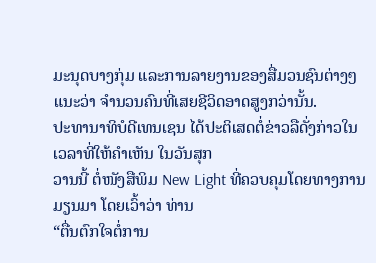ມະນຸດບາງກຸ່ມ ແລະການລາຍງານຂອງສື່ມວນຊົນຕ່າງໆ ແນະວ່າ ຈໍານວນຄົນທີ່ເສຍຊີວິດອາດສູງກວ່ານັ້ນ.
ປະທານາທິບໍດີເທນເຊນ ໄດ້ປະຕິເສດຕໍ່ຂ່າວລືດັ່ງກ່າວໃນເວລາທີ່ໃຫ້ຄໍາເຫັນ ໃນວັນສຸກ
ວານນີ້ ຕໍ່ໜັງສືພິມ New Light ທີ່ຄວບຄຸມໂດຍທາງການມຽນມາ ໂດຍເວົ້າວ່າ ທ່ານ
“ຕື່ນຕົກໃຈຕໍ່ການ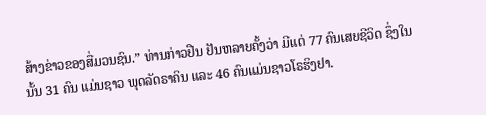ສ້າງຂ່າວຂອງສື່ມວນຊົນ.” ທ່ານກ່າວຢືນ ຢັນຫລາຍຄັ້ງວ່າ ມີແຕ່ 77 ຄົນເສຍຊີວິດ ຊຶ່ງໃນນັ້ນ 31 ຄົນ ແມ່ນຊາວ ພຸດລັດຣາຄິນ ແລະ 46 ຄົນແມ່ນຊາວໂຣຮິງຢາ.